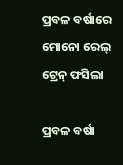ପ୍ରବଳ ବର୍ଷାରେ ମୋନୋ ରେଲ୍ ଟ୍ରେନ୍ ଫସିଲା

ପ୍ରବଳ ବର୍ଷା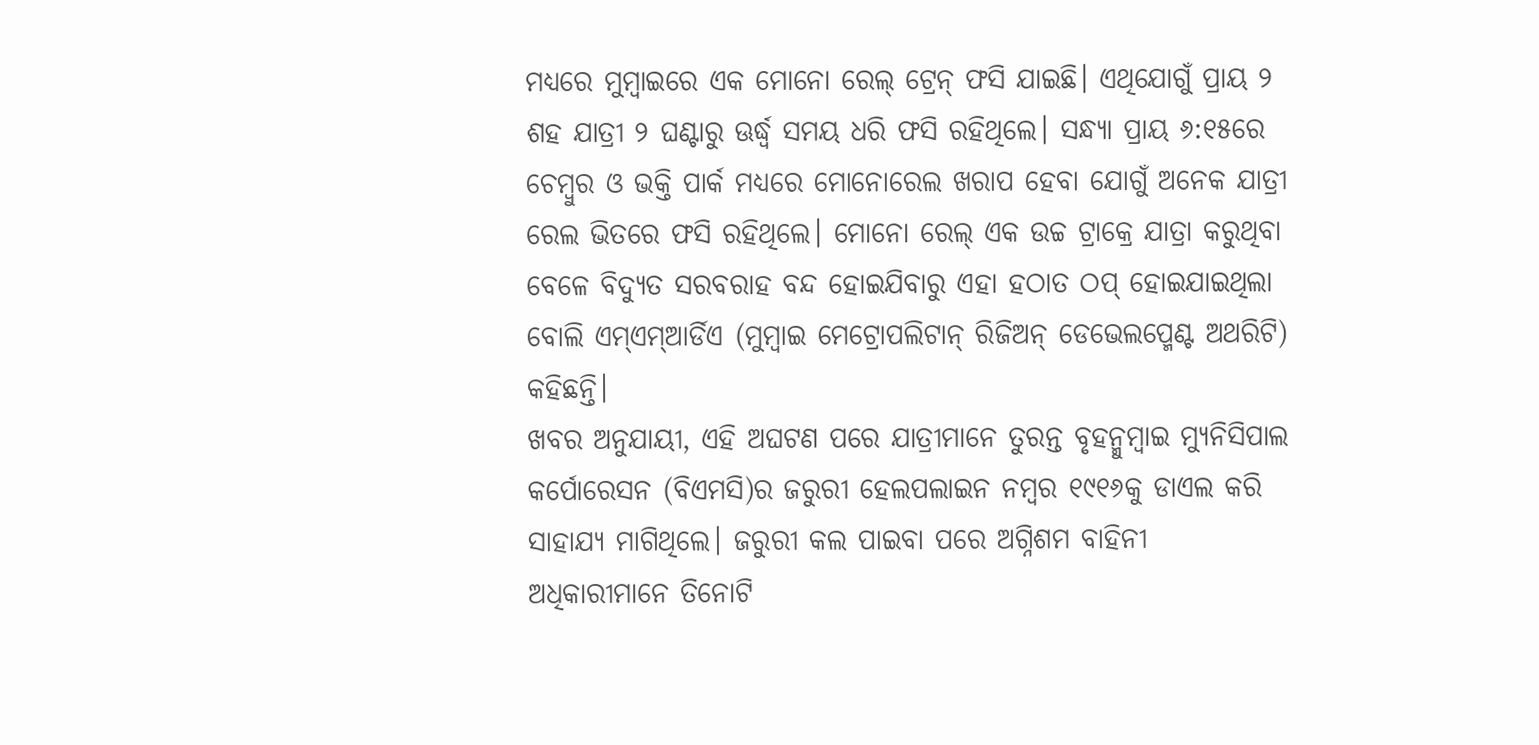ମଧ୍ୟରେ ମୁମ୍ବାଇରେ ଏକ ମୋନୋ ରେଲ୍ ଟ୍ରେନ୍ ଫସି ଯାଇଛି। ଏଥିଯୋଗୁଁ ପ୍ରାୟ ୨ ଶହ ଯାତ୍ରୀ ୨ ଘଣ୍ଟାରୁ ଊର୍ଦ୍ଧ୍ବ ସମୟ ଧରି ଫସି ରହିଥିଲେ। ସନ୍ଧ୍ୟା ପ୍ରାୟ ୬:୧୫ରେ ଚେମ୍ବୁର ଓ ଭକ୍ତି ପାର୍କ ମଧ୍ୟରେ ମୋନୋରେଲ ଖରାପ ହେବା ଯୋଗୁଁ ଅନେକ ଯାତ୍ରୀ ରେଲ ଭିତରେ ଫସି ରହିଥିଲେ। ମୋନୋ ରେଲ୍ ଏକ ଉଚ୍ଚ ଟ୍ରାକ୍ରେ ଯାତ୍ରା କରୁଥିବା ବେଳେ ବିଦ୍ୟୁତ ସରବରାହ ବନ୍ଦ ହୋଇଯିବାରୁ ଏହା ହଠାତ ଠପ୍ ହୋଇଯାଇଥିଲା ବୋଲି ଏମ୍ଏମ୍ଆର୍ଡିଏ (ମୁମ୍ବାଇ ମେଟ୍ରୋପଲିଟାନ୍ ରିଜିଅନ୍ ଡେଭେଲପ୍ମେଣ୍ଟ ଅଥରିଟି) କହିଛନ୍ତି।
ଖବର ଅନୁଯାୟୀ, ଏହି ଅଘଟଣ ପରେ ଯାତ୍ରୀମାନେ ତୁରନ୍ତ ବୃହନ୍ମୁମ୍ବାଇ ମ୍ୟୁନିସିପାଲ କର୍ପୋରେସନ (ବିଏମସି)ର ଜରୁରୀ ହେଲପଲାଇନ ନମ୍ବର ୧୯୧୬କୁ ଡାଏଲ କରି ସାହାଯ୍ୟ ମାଗିଥିଲେ। ଜରୁରୀ କଲ ପାଇବା ପରେ ଅଗ୍ନିଶମ ବାହିନୀ ଅଧିକାରୀମାନେ ତିନୋଟି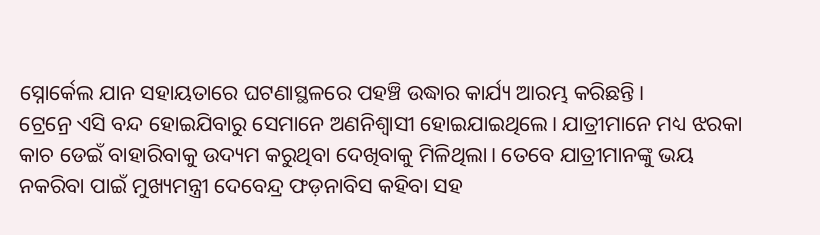ସ୍ନୋର୍କେଲ ଯାନ ସହାୟତାରେ ଘଟଣାସ୍ଥଳରେ ପହଞ୍ଚି ଉଦ୍ଧାର କାର୍ଯ୍ୟ ଆରମ୍ଭ କରିଛନ୍ତି।
ଟ୍ରେନ୍ରେ ଏସି ବନ୍ଦ ହୋଇଯିବାରୁ ସେମାନେ ଅଣନିଶ୍ବାସୀ ହୋଇଯାଇଥିଲେ। ଯାତ୍ରୀମାନେ ମଧ୍ୟ ଝରକା କାଚ ଡେଇଁ ବାହାରିବାକୁ ଉଦ୍ୟମ କରୁଥିବା ଦେଖିବାକୁ ମିଳିଥିଲା। ତେବେ ଯାତ୍ରୀମାନଙ୍କୁ ଭୟ ନକରିବା ପାଇଁ ମୁଖ୍ୟମନ୍ତ୍ରୀ ଦେବେନ୍ଦ୍ର ଫଡ଼ନାବିସ କହିବା ସହ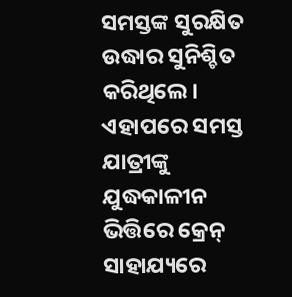ସମସ୍ତଙ୍କ ସୁରକ୍ଷିତ ଉଦ୍ଧାର ସୁନିଶ୍ଚିତ କରିଥିଲେ। ଏହାପରେ ସମସ୍ତ ଯାତ୍ରୀଙ୍କୁ ଯୁଦ୍ଧକାଳୀନ ଭିତ୍ତିରେ କ୍ରେନ୍ ସାହାଯ୍ୟରେ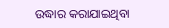ଉଦ୍ଧାର କରାଯାଇଥିବା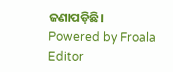ଜଣାପଡ଼ିଛି।
Powered by Froala Editor